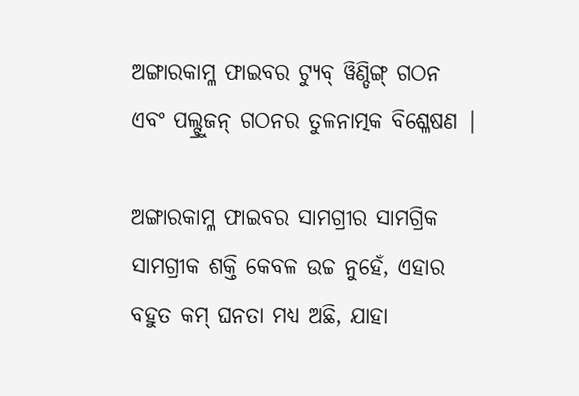ଅଙ୍ଗାରକାମ୍ଳ ଫାଇବର ଟ୍ୟୁବ୍ ୱିଣ୍ଡିଙ୍ଗ୍ ଗଠନ ଏବଂ ପଲ୍ଟ୍ରୁଜନ୍ ଗଠନର ତୁଳନାତ୍ମକ ବିଶ୍ଳେଷଣ |

ଅଙ୍ଗାରକାମ୍ଳ ଫାଇବର ସାମଗ୍ରୀର ସାମଗ୍ରିକ ସାମଗ୍ରୀକ ଶକ୍ତି କେବଳ ଉଚ୍ଚ ନୁହେଁ, ଏହାର ବହୁତ କମ୍ ଘନତା ମଧ୍ୟ ଅଛି, ଯାହା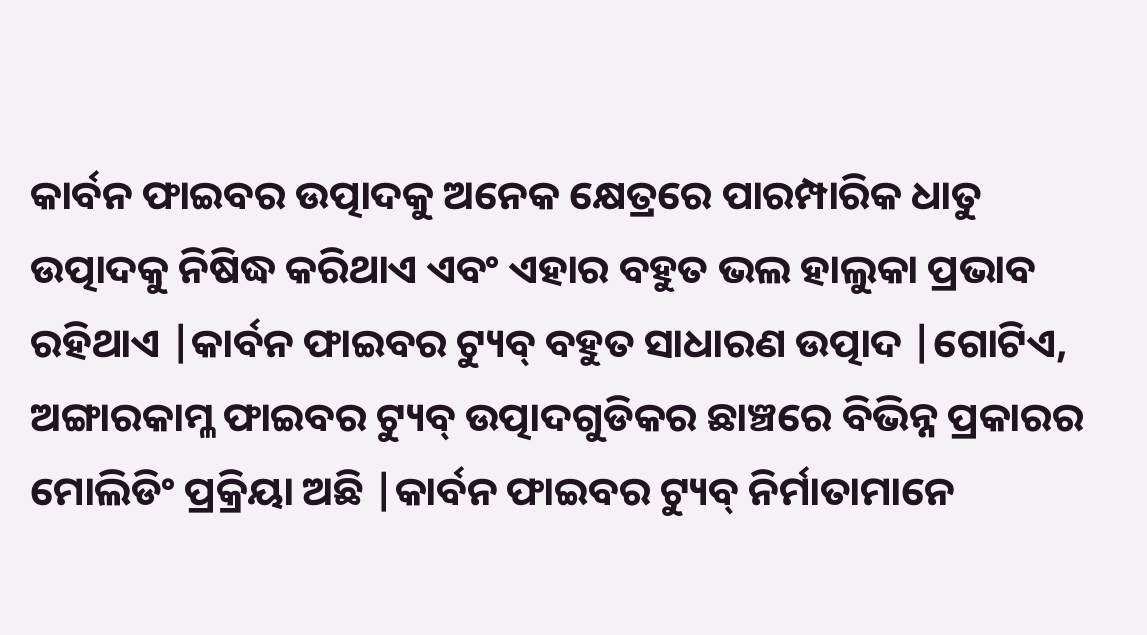କାର୍ବନ ଫାଇବର ଉତ୍ପାଦକୁ ଅନେକ କ୍ଷେତ୍ରରେ ପାରମ୍ପାରିକ ଧାତୁ ଉତ୍ପାଦକୁ ନିଷିଦ୍ଧ କରିଥାଏ ଏବଂ ଏହାର ବହୁତ ଭଲ ହାଲୁକା ପ୍ରଭାବ ରହିଥାଏ |କାର୍ବନ ଫାଇବର ଟ୍ୟୁବ୍ ବହୁତ ସାଧାରଣ ଉତ୍ପାଦ |ଗୋଟିଏ, ଅଙ୍ଗାରକାମ୍ଳ ଫାଇବର ଟ୍ୟୁବ୍ ଉତ୍ପାଦଗୁଡିକର ଛାଞ୍ଚରେ ବିଭିନ୍ନ ପ୍ରକାରର ମୋଲିଡିଂ ପ୍ରକ୍ରିୟା ଅଛି |କାର୍ବନ ଫାଇବର ଟ୍ୟୁବ୍ ନିର୍ମାତାମାନେ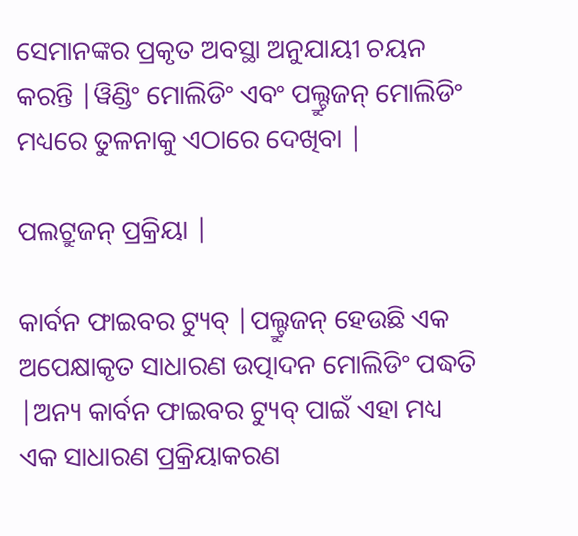ସେମାନଙ୍କର ପ୍ରକୃତ ଅବସ୍ଥା ଅନୁଯାୟୀ ଚୟନ କରନ୍ତି |ୱିଣ୍ଡିଂ ମୋଲିଡିଂ ଏବଂ ପଲ୍ଟ୍ରୁଜନ୍ ମୋଲିଡିଂ ମଧ୍ୟରେ ତୁଳନାକୁ ଏଠାରେ ଦେଖିବା |

ପଲଟ୍ରୁଜନ୍ ପ୍ରକ୍ରିୟା |

କାର୍ବନ ଫାଇବର ଟ୍ୟୁବ୍ |ପଲ୍ଟ୍ରୁଜନ୍ ହେଉଛି ଏକ ଅପେକ୍ଷାକୃତ ସାଧାରଣ ଉତ୍ପାଦନ ମୋଲିଡିଂ ପଦ୍ଧତି |ଅନ୍ୟ କାର୍ବନ ଫାଇବର ଟ୍ୟୁବ୍ ପାଇଁ ଏହା ମଧ୍ୟ ଏକ ସାଧାରଣ ପ୍ରକ୍ରିୟାକରଣ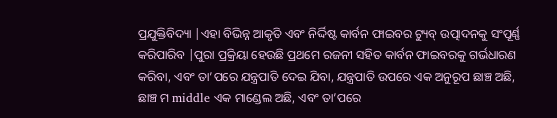ପ୍ରଯୁକ୍ତିବିଦ୍ୟା |ଏହା ବିଭିନ୍ନ ଆକୃତି ଏବଂ ନିର୍ଦ୍ଦିଷ୍ଟ କାର୍ବନ ଫାଇବର ଟ୍ୟୁବ୍ ଉତ୍ପାଦନକୁ ସଂପୂର୍ଣ୍ଣ କରିପାରିବ |ପୁରା ପ୍ରକ୍ରିୟା ହେଉଛି ପ୍ରଥମେ ରଜନୀ ସହିତ କାର୍ବନ ଫାଇବରକୁ ଗର୍ଭଧାରଣ କରିବା, ଏବଂ ତା’ପରେ ଯନ୍ତ୍ରପାତି ଦେଇ ଯିବା, ଯନ୍ତ୍ରପାତି ଉପରେ ଏକ ଅନୁରୂପ ଛାଞ୍ଚ ଅଛି, ଛାଞ୍ଚ ମ middle ଏକ ମାଣ୍ଡେଲ ଅଛି, ଏବଂ ତା’ପରେ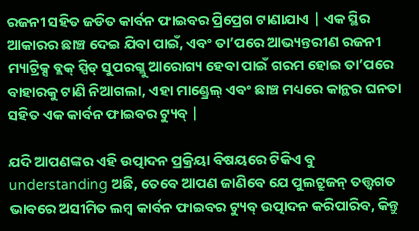ରଜନୀ ସହିତ ଜଡିତ କାର୍ବନ ଫାଇବର ପ୍ରିପ୍ରେଗ ଟାଣାଯାଏ | ଏକ ସ୍ଥିର ଆକାରର ଛାଞ୍ଚ ଦେଇ ଯିବା ପାଇଁ, ଏବଂ ତା’ପରେ ଆଭ୍ୟନ୍ତରୀଣ ରଜନୀ ମ୍ୟାଟ୍ରିକ୍ସ ବ୍ଲକ୍ ସ୍ପିଡ୍ ସୁପରଗ୍ଲୁ ଆରୋଗ୍ୟ ହେବା ପାଇଁ ଗରମ ହୋଇ ତା’ପରେ ବାହାରକୁ ଟାଣି ନିଆଗଲା, ଏହା ମାଣ୍ଡ୍ରେଲ୍ ଏବଂ ଛାଞ୍ଚ ମଧ୍ୟରେ କାନ୍ଥର ଘନତା ସହିତ ଏକ କାର୍ବନ ଫାଇବର ଟ୍ୟୁବ୍ |

ଯଦି ଆପଣଙ୍କର ଏହି ଉତ୍ପାଦନ ପ୍ରକ୍ରିୟା ବିଷୟରେ ଟିକିଏ ବୁ understanding ଅଛି, ତେବେ ଆପଣ ଜାଣିବେ ଯେ ପୁଲଟ୍ରୁଜନ୍ ତତ୍ତ୍ୱଗତ ଭାବରେ ଅସୀମିତ ଲମ୍ବ କାର୍ବନ ଫାଇବର ଟ୍ୟୁବ୍ ଉତ୍ପାଦନ କରିପାରିବ, କିନ୍ତୁ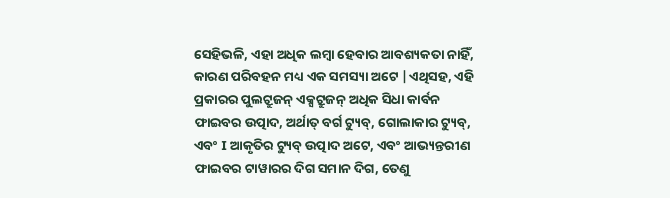ସେହିଭଳି, ଏହା ଅଧିକ ଲମ୍ବା ହେବାର ଆବଶ୍ୟକତା ନାହିଁ, କାରଣ ପରିବହନ ମଧ୍ୟ ଏକ ସମସ୍ୟା ଅଟେ |ଏଥିସହ, ଏହି ପ୍ରକାରର ପୁଲଟ୍ରୁଜନ୍ ଏକ୍ସଟ୍ରୁଜନ୍ ଅଧିକ ସିଧା କାର୍ବନ ଫାଇବର ଉତ୍ପାଦ, ଅର୍ଥାତ୍ ବର୍ଗ ଟ୍ୟୁବ୍, ଗୋଲାକାର ଟ୍ୟୁବ୍, ଏବଂ I ଆକୃତିର ଟ୍ୟୁବ୍ ଉତ୍ପାଦ ଅଟେ, ଏବଂ ଆଭ୍ୟନ୍ତରୀଣ ଫାଇବର ଟାୱାରର ଦିଗ ସମାନ ଦିଗ, ତେଣୁ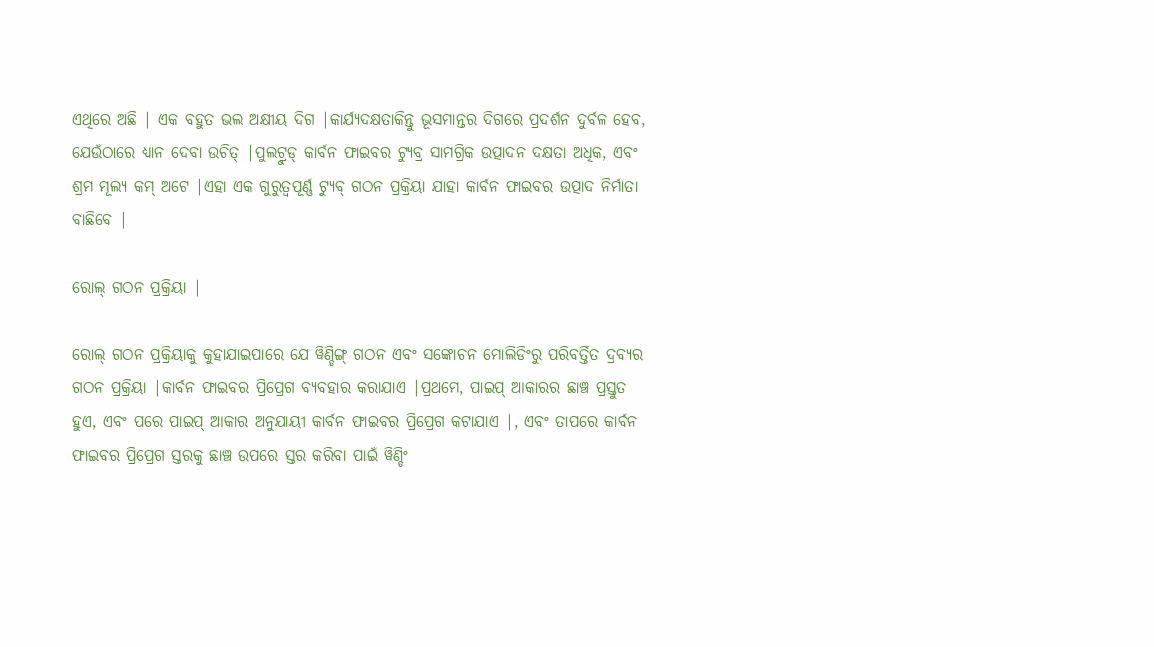ଏଥିରେ ଅଛି | ଏକ ବହୁତ ଭଲ ଅକ୍ଷୀୟ ଦିଗ |କାର୍ଯ୍ୟଦକ୍ଷତାକିନ୍ତୁ ଭୂସମାନ୍ତର ଦିଗରେ ପ୍ରଦର୍ଶନ ଦୁର୍ବଳ ହେବ, ଯେଉଁଠାରେ ଧ୍ୟାନ ଦେବା ଉଚିତ୍ |ପୁଲଟ୍ରୁଡ୍ କାର୍ବନ ଫାଇବର ଟ୍ୟୁବ୍ର ସାମଗ୍ରିକ ଉତ୍ପାଦନ ଦକ୍ଷତା ଅଧିକ, ଏବଂ ଶ୍ରମ ମୂଲ୍ୟ କମ୍ ଅଟେ |ଏହା ଏକ ଗୁରୁତ୍ୱପୂର୍ଣ୍ଣ ଟ୍ୟୁବ୍ ଗଠନ ପ୍ରକ୍ରିୟା ଯାହା କାର୍ବନ ଫାଇବର ଉତ୍ପାଦ ନିର୍ମାତା ବାଛିବେ |

ରୋଲ୍ ଗଠନ ପ୍ରକ୍ରିୟା |

ରୋଲ୍ ଗଠନ ପ୍ରକ୍ରିୟାକୁ କୁହାଯାଇପାରେ ଯେ ୱିଣ୍ଡିଙ୍ଗ୍ ଗଠନ ଏବଂ ସଙ୍କୋଚନ ମୋଲିଡିଂରୁ ପରିବର୍ତ୍ତିତ ଦ୍ରବ୍ୟର ଗଠନ ପ୍ରକ୍ରିୟା |କାର୍ବନ ଫାଇବର ପ୍ରିପ୍ରେଗ ବ୍ୟବହାର କରାଯାଏ |ପ୍ରଥମେ, ପାଇପ୍ ଆକାରର ଛାଞ୍ଚ ପ୍ରସ୍ତୁତ ହୁଏ, ଏବଂ ପରେ ପାଇପ୍ ଆକାର ଅନୁଯାୟୀ କାର୍ବନ ଫାଇବର ପ୍ରିପ୍ରେଗ କଟାଯାଏ |, ଏବଂ ତାପରେ କାର୍ବନ ଫାଇବର ପ୍ରିପ୍ରେଗ ସ୍ତରକୁ ଛାଞ୍ଚ ଉପରେ ସ୍ତର କରିବା ପାଇଁ ୱିଣ୍ଡିଂ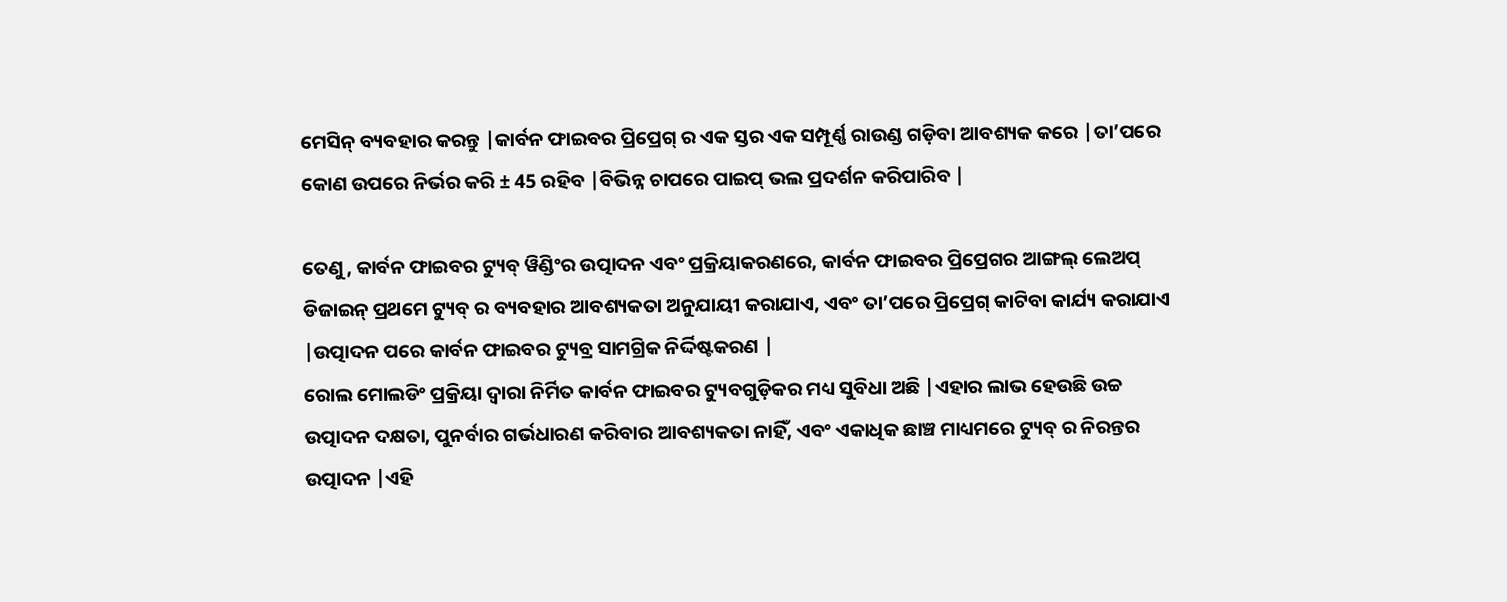ମେସିନ୍ ବ୍ୟବହାର କରନ୍ତୁ |କାର୍ବନ ଫାଇବର ପ୍ରିପ୍ରେଗ୍ ର ଏକ ସ୍ତର ଏକ ସମ୍ପୂର୍ଣ୍ଣ ରାଉଣ୍ଡ ଗଡ଼ିବା ଆବଶ୍ୟକ କରେ |ତା’ପରେ କୋଣ ଉପରେ ନିର୍ଭର କରି ± 45 ରହିବ |ବିଭିନ୍ନ ଚାପରେ ପାଇପ୍ ଭଲ ପ୍ରଦର୍ଶନ କରିପାରିବ |

ତେଣୁ, କାର୍ବନ ଫାଇବର ଟ୍ୟୁବ୍ ୱିଣ୍ଡିଂର ଉତ୍ପାଦନ ଏବଂ ପ୍ରକ୍ରିୟାକରଣରେ, କାର୍ବନ ଫାଇବର ପ୍ରିପ୍ରେଗର ଆଙ୍ଗଲ୍ ଲେଅପ୍ ଡିଜାଇନ୍ ପ୍ରଥମେ ଟ୍ୟୁବ୍ ର ବ୍ୟବହାର ଆବଶ୍ୟକତା ଅନୁଯାୟୀ କରାଯାଏ, ଏବଂ ତା’ପରେ ପ୍ରିପ୍ରେଗ୍ କାଟିବା କାର୍ଯ୍ୟ କରାଯାଏ |ଉତ୍ପାଦନ ପରେ କାର୍ବନ ଫାଇବର ଟ୍ୟୁବ୍ର ସାମଗ୍ରିକ ନିର୍ଦ୍ଦିଷ୍ଟକରଣ |
ରୋଲ ମୋଲଡିଂ ପ୍ରକ୍ରିୟା ଦ୍ୱାରା ନିର୍ମିତ କାର୍ବନ ଫାଇବର ଟ୍ୟୁବଗୁଡ଼ିକର ମଧ୍ୟ ସୁବିଧା ଅଛି |ଏହାର ଲାଭ ହେଉଛି ଉଚ୍ଚ ଉତ୍ପାଦନ ଦକ୍ଷତା, ପୁନର୍ବାର ଗର୍ଭଧାରଣ କରିବାର ଆବଶ୍ୟକତା ନାହିଁ, ଏବଂ ଏକାଧିକ ଛାଞ୍ଚ ମାଧ୍ୟମରେ ଟ୍ୟୁବ୍ ର ନିରନ୍ତର ଉତ୍ପାଦନ |ଏହି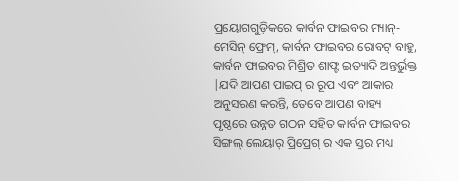ପ୍ରୟୋଗଗୁଡ଼ିକରେ କାର୍ବନ ଫାଇବର ମ୍ୟାନ୍-ମେସିନ୍ ଫ୍ରେମ୍, କାର୍ବନ ଫାଇବର ରୋବଟ୍ ବାହୁ, କାର୍ବନ ଫାଇବର ମିଶ୍ରିତ ଶାଫ୍ଟ ଇତ୍ୟାଦି ଅନ୍ତର୍ଭୁକ୍ତ |ଯଦି ଆପଣ ପାଇପ୍ ର ରୂପ ଏବଂ ଆକାର ଅନୁସରଣ କରନ୍ତି, ତେବେ ଆପଣ ବାହ୍ୟ ପୃଷ୍ଠରେ ଉନ୍ନତ ଗଠନ ସହିତ କାର୍ବନ ଫାଇବର ସିଙ୍ଗଲ୍ ଲେୟାର୍ ପ୍ରିପ୍ରେଗ୍ ର ଏକ ସ୍ତର ମଧ୍ୟ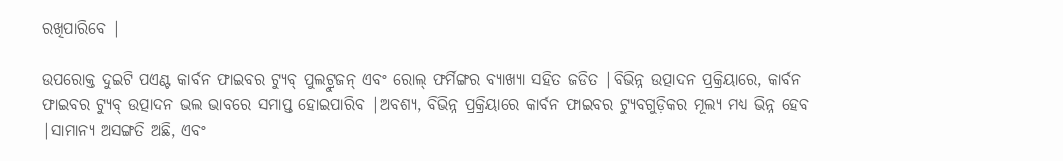ରଖିପାରିବେ |

ଉପରୋକ୍ତ ଦୁଇଟି ପଏଣ୍ଟ କାର୍ବନ ଫାଇବର ଟ୍ୟୁବ୍ ପୁଲଟ୍ରୁଜନ୍ ଏବଂ ରୋଲ୍ ଫର୍ମିଙ୍ଗର ବ୍ୟାଖ୍ୟା ସହିତ ଜଡିତ |ବିଭିନ୍ନ ଉତ୍ପାଦନ ପ୍ରକ୍ରିୟାରେ, କାର୍ବନ ଫାଇବର ଟ୍ୟୁବ୍ ଉତ୍ପାଦନ ଭଲ ଭାବରେ ସମାପ୍ତ ହୋଇପାରିବ |ଅବଶ୍ୟ, ବିଭିନ୍ନ ପ୍ରକ୍ରିୟାରେ କାର୍ବନ ଫାଇବର ଟ୍ୟୁବଗୁଡ଼ିକର ମୂଲ୍ୟ ମଧ୍ୟ ଭିନ୍ନ ହେବ |ସାମାନ୍ୟ ଅସଙ୍ଗତି ଅଛି, ଏବଂ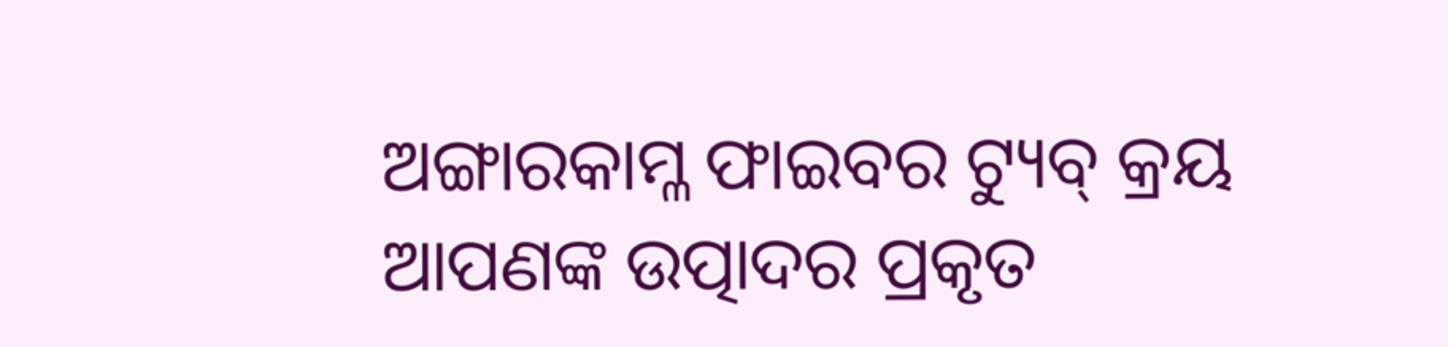ଅଙ୍ଗାରକାମ୍ଳ ଫାଇବର ଟ୍ୟୁବ୍ କ୍ରୟ ଆପଣଙ୍କ ଉତ୍ପାଦର ପ୍ରକୃତ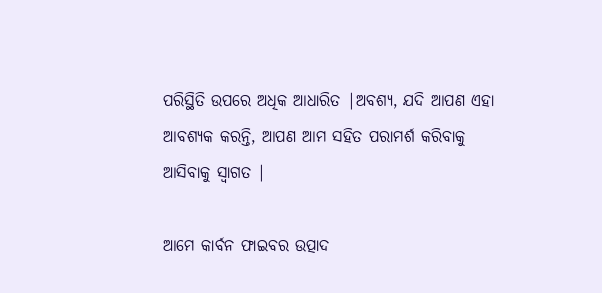ପରିସ୍ଥିତି ଉପରେ ଅଧିକ ଆଧାରିତ |ଅବଶ୍ୟ, ଯଦି ଆପଣ ଏହା ଆବଶ୍ୟକ କରନ୍ତି, ଆପଣ ଆମ ସହିତ ପରାମର୍ଶ କରିବାକୁ ଆସିବାକୁ ସ୍ୱାଗତ |

ଆମେ କାର୍ବନ ଫାଇବର ଉତ୍ପାଦ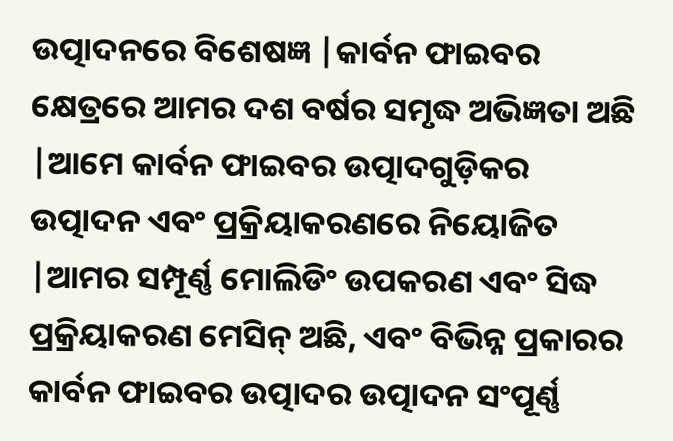ଉତ୍ପାଦନରେ ବିଶେଷଜ୍ଞ |କାର୍ବନ ଫାଇବର କ୍ଷେତ୍ରରେ ଆମର ଦଶ ବର୍ଷର ସମୃଦ୍ଧ ଅଭିଜ୍ଞତା ଅଛି |ଆମେ କାର୍ବନ ଫାଇବର ଉତ୍ପାଦଗୁଡ଼ିକର ଉତ୍ପାଦନ ଏବଂ ପ୍ରକ୍ରିୟାକରଣରେ ନିୟୋଜିତ |ଆମର ସମ୍ପୂର୍ଣ୍ଣ ମୋଲିଡିଂ ଉପକରଣ ଏବଂ ସିଦ୍ଧ ପ୍ରକ୍ରିୟାକରଣ ମେସିନ୍ ଅଛି, ଏବଂ ବିଭିନ୍ନ ପ୍ରକାରର କାର୍ବନ ଫାଇବର ଉତ୍ପାଦର ଉତ୍ପାଦନ ସଂପୂର୍ଣ୍ଣ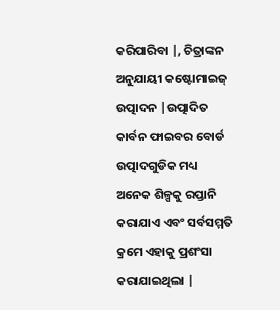କରିପାରିବା |, ଚିତ୍ରାଙ୍କନ ଅନୁଯାୟୀ କଷ୍ଟୋମାଇଜ୍ ଉତ୍ପାଦନ |ଉତ୍ପାଦିତ କାର୍ବନ ଫାଇବର ବୋର୍ଡ ଉତ୍ପାଦଗୁଡିକ ମଧ୍ୟ ଅନେକ ଶିଳ୍ପକୁ ରପ୍ତାନି କରାଯାଏ ଏବଂ ସର୍ବସମ୍ମତି କ୍ରମେ ଏହାକୁ ପ୍ରଶଂସା କରାଯାଇଥିଲା |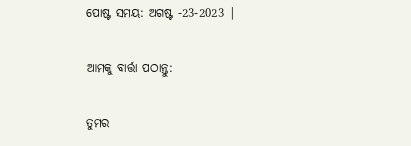ପୋଷ୍ଟ ସମୟ: ଅଗଷ୍ଟ -23-2023 |

ଆମକୁ ବାର୍ତ୍ତା ପଠାନ୍ତୁ:

ତୁମର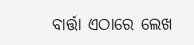ବାର୍ତ୍ତା ଏଠାରେ ଲେଖ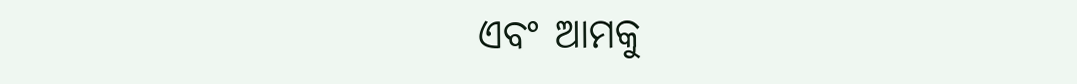ଏବଂ ଆମକୁ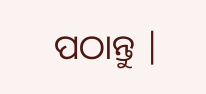ପଠାନ୍ତୁ |